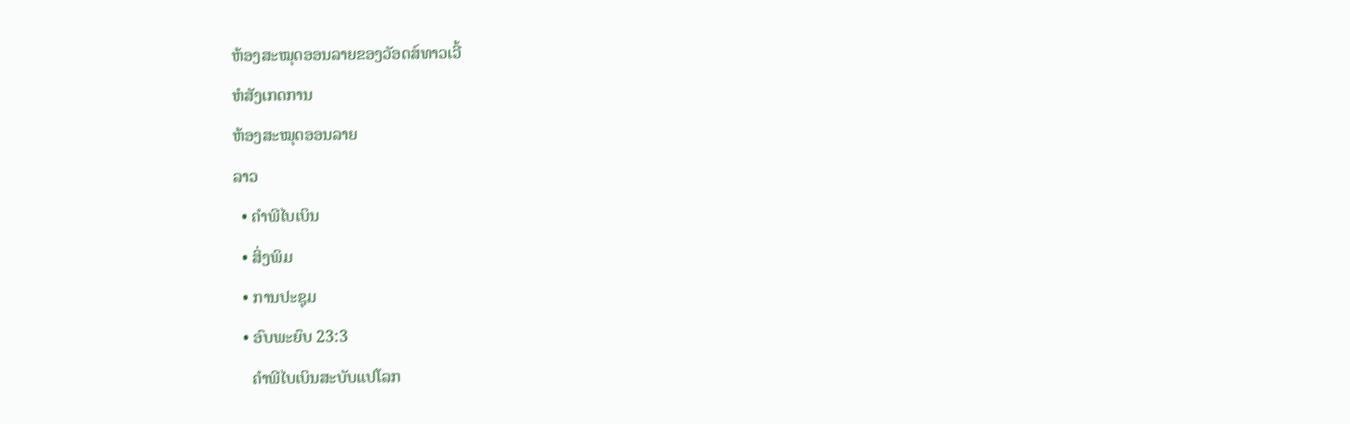ຫ້ອງສະໝຸດອອນລາຍຂອງວັອດສ໌ທາວເວີ້
ຫໍສັງເກດການ
ຫ້ອງສະໝຸດອອນລາຍ
ລາວ
  • ຄຳພີໄບເບິນ
  • ສິ່ງພິມ
  • ການປະຊຸມ
  • ອົບພະຍົບ 23:3
    ຄຳພີໄບເບິນສະບັບແປໂລກ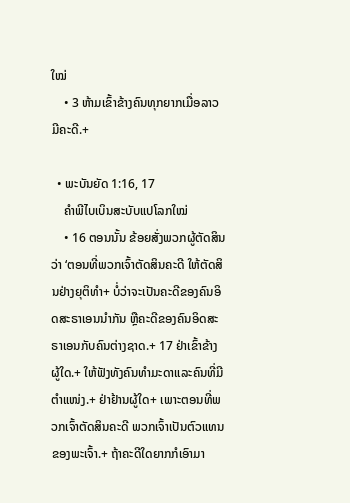ໃໝ່
    • 3 ຫ້າມເຂົ້າຂ້າງຄົນທຸກຍາກເມື່ອລາວມີຄະດີ.+

  • ພະບັນຍັດ 1:16, 17
    ຄຳພີໄບເບິນສະບັບແປໂລກໃໝ່
    • 16 ຕອນນັ້ນ ຂ້ອຍສັ່ງພວກຜູ້ຕັດສິນວ່າ ‘ຕອນທີ່ພວກເຈົ້າຕັດສິນຄະດີ ໃຫ້ຕັດສິນຢ່າງຍຸຕິທຳ+ ບໍ່ວ່າຈະເປັນຄະດີຂອງຄົນອິດສະຣາເອນນຳກັນ ຫຼືຄະດີຂອງຄົນອິດສະຣາເອນກັບຄົນຕ່າງຊາດ.+ 17 ຢ່າເຂົ້າຂ້າງຜູ້ໃດ.+ ໃຫ້ຟັງທັງຄົນທຳມະດາແລະຄົນທີ່ມີຕຳແໜ່ງ.+ ຢ່າຢ້ານຜູ້ໃດ+ ເພາະຕອນທີ່ພວກເຈົ້າຕັດສິນຄະດີ ພວກເຈົ້າເປັນຕົວແທນຂອງພະເຈົ້າ.+ ຖ້າຄະດີໃດຍາກກໍເອົາມາ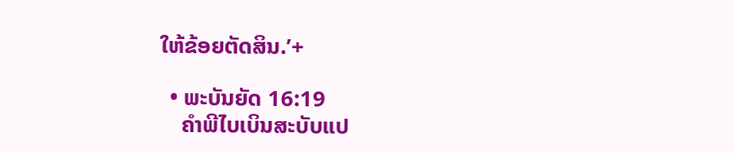ໃຫ້ຂ້ອຍຕັດສິນ.’+

  • ພະບັນຍັດ 16:19
    ຄຳພີໄບເບິນສະບັບແປ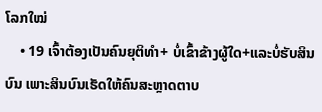ໂລກໃໝ່
    • 19 ເຈົ້າຕ້ອງເປັນຄົນຍຸຕິທຳ+ ບໍ່ເຂົ້າຂ້າງຜູ້ໃດ+ແລະບໍ່ຮັບສິນບົນ ເພາະສິນບົນເຮັດໃຫ້ຄົນສະຫຼາດຕາບ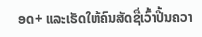ອດ+ ແລະເຮັດໃຫ້ຄົນສັດຊື່ເວົ້າປີ້ນຄວາ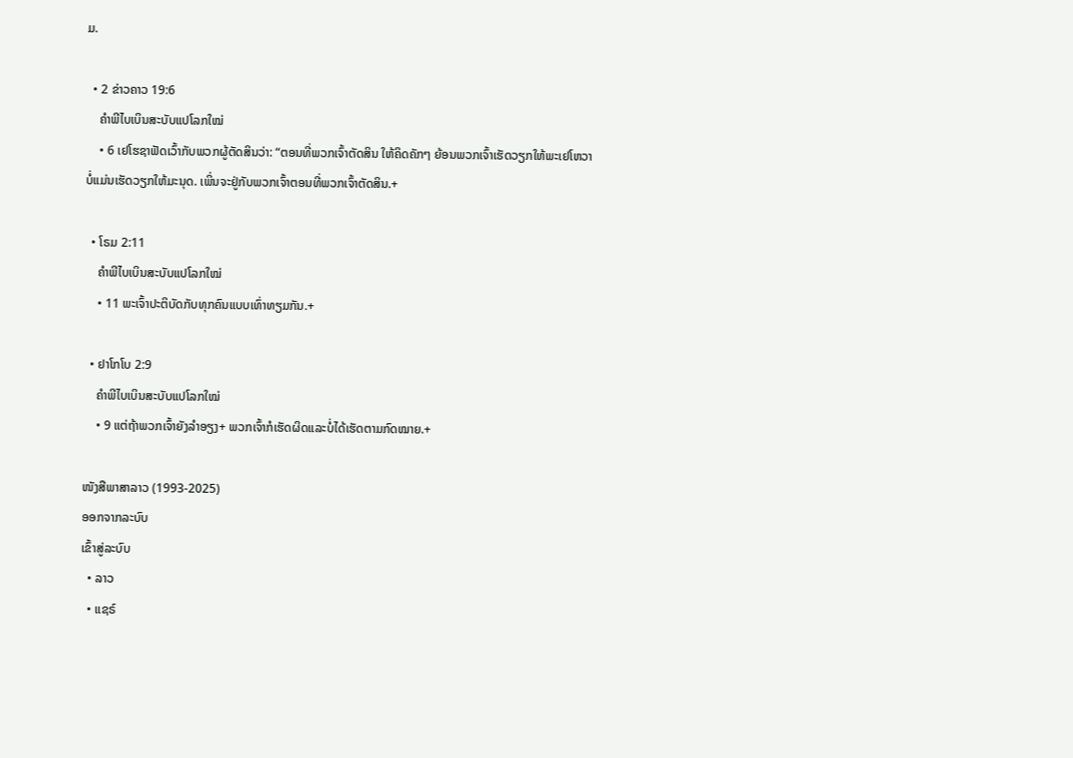ມ.

  • 2 ຂ່າວຄາວ 19:6
    ຄຳພີໄບເບິນສະບັບແປໂລກໃໝ່
    • 6 ເຢໂຮຊາຟັດເວົ້າກັບພວກຜູ້ຕັດສິນວ່າ: “ຕອນທີ່ພວກເຈົ້າຕັດສິນ ໃຫ້ຄິດຄັກໆ ຍ້ອນພວກເຈົ້າເຮັດວຽກໃຫ້ພະເຢໂຫວາ ບໍ່ແມ່ນເຮັດວຽກໃຫ້ມະນຸດ. ເພິ່ນຈະຢູ່ກັບພວກເຈົ້າຕອນທີ່ພວກເຈົ້າຕັດສິນ.+

  • ໂຣມ 2:11
    ຄຳພີໄບເບິນສະບັບແປໂລກໃໝ່
    • 11 ພະເຈົ້າປະຕິບັດກັບທຸກຄົນແບບເທົ່າທຽມກັນ.+

  • ຢາໂກໂບ 2:9
    ຄຳພີໄບເບິນສະບັບແປໂລກໃໝ່
    • 9 ແຕ່ຖ້າພວກເຈົ້າຍັງລຳອຽງ+ ພວກເຈົ້າກໍເຮັດຜິດແລະບໍ່ໄດ້ເຮັດຕາມກົດໝາຍ.+

ໜັງສືພາສາລາວ (1993-2025)
ອອກຈາກລະບົບ
ເຂົ້າສູ່ລະບົບ
  • ລາວ
  • ແຊຣ໌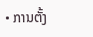• ການຕັ້ງ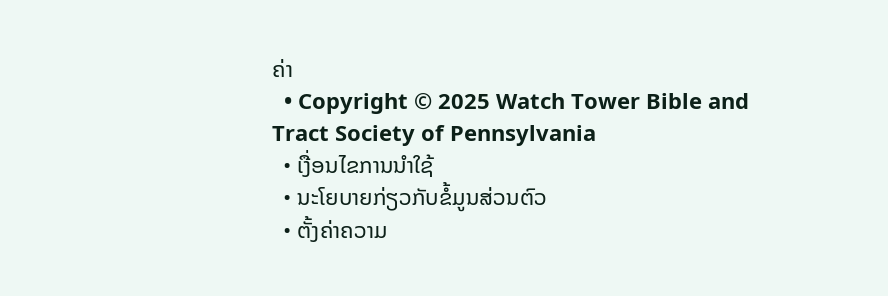ຄ່າ
  • Copyright © 2025 Watch Tower Bible and Tract Society of Pennsylvania
  • ເງື່ອນໄຂການນຳໃຊ້
  • ນະໂຍບາຍກ່ຽວກັບຂໍ້ມູນສ່ວນຕົວ
  • ຕັ້ງຄ່າຄວາມ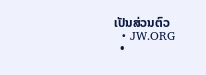ເປັນສ່ວນຕົວ
  • JW.ORG
  •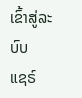ເຂົ້າສູ່ລະບົບ
ແຊຣ໌